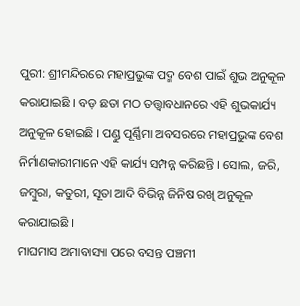ପୁରୀ: ଶ୍ରୀମନ୍ଦିରରେ ମହାପ୍ରଭୁଙ୍କ ପଦ୍ମ ବେଶ ପାଇଁ ଶୁଭ ଅନୁକୂଳ କରାଯାଇଛି । ବଡ଼ ଛତା ମଠ ତତ୍ତ୍ବାବଧାନରେ ଏହି ଶୁଭକାର୍ଯ୍ୟ ଅନୁକୂଳ ହୋଇଛି । ପଣ୍ଡୁ ପୂର୍ଣ୍ଣିମା ଅବସରରେ ମହାପ୍ରଭୁଙ୍କ ବେଶ ନିର୍ମାଣକାରୀମାନେ ଏହି କାର୍ଯ୍ୟ ସମ୍ପନ୍ନ କରିଛନ୍ତି । ସୋଲ, ଜରି, ଜମ୍ବୁରା, କତୁରୀ, ସୂତା ଆଦି ବିଭିନ୍ନ ଜିନିଷ ରଖି ଅନୁକୂଳ କରାଯାଇଛି ।
ମାଘମାସ ଅମାବାସ୍ୟା ପରେ ବସନ୍ତ ପଞ୍ଚମୀ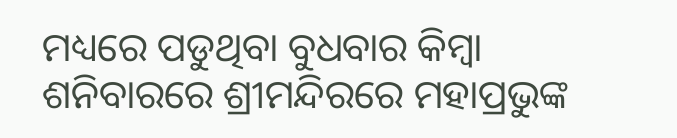ମଧ୍ୟରେ ପଡୁଥିବା ବୁଧବାର କିମ୍ବା ଶନିବାରରେ ଶ୍ରୀମନ୍ଦିରରେ ମହାପ୍ରଭୁଙ୍କ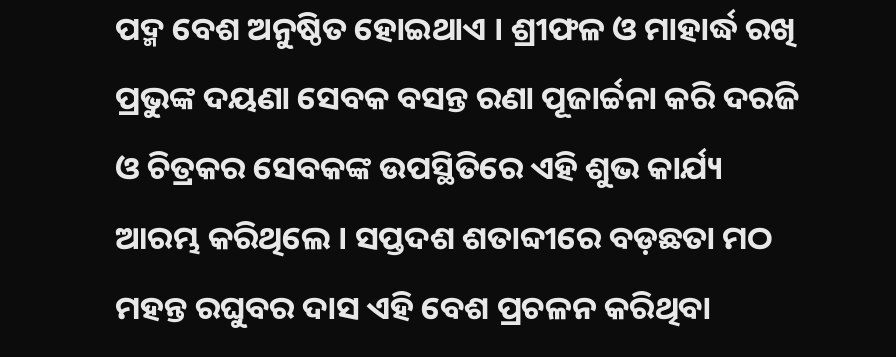ପଦ୍ମ ବେଶ ଅନୁଷ୍ଠିତ ହୋଇଥାଏ । ଶ୍ରୀଫଳ ଓ ମାହାର୍ଦ୍ଧ ରଖି ପ୍ରଭୁଙ୍କ ଦୟଣା ସେବକ ବସନ୍ତ ରଣା ପୂଜାର୍ଚ୍ଚନା କରି ଦରଜି ଓ ଚିତ୍ରକର ସେବକଙ୍କ ଉପସ୍ଥିତିରେ ଏହି ଶୁଭ କାର୍ଯ୍ୟ ଆରମ୍ଭ କରିଥିଲେ । ସପ୍ତଦଶ ଶତାବ୍ଦୀରେ ବଡ଼ଛତା ମଠ ମହନ୍ତ ରଘୁବର ଦାସ ଏହି ବେଶ ପ୍ରଚଳନ କରିଥିବା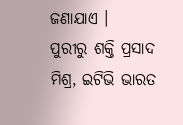ଜଣାଯାଏ ।
ପୁରୀରୁ ଶକ୍ତି ପ୍ରସାଦ ମିଶ୍ର, ଇଟିଭି ଭାରତ